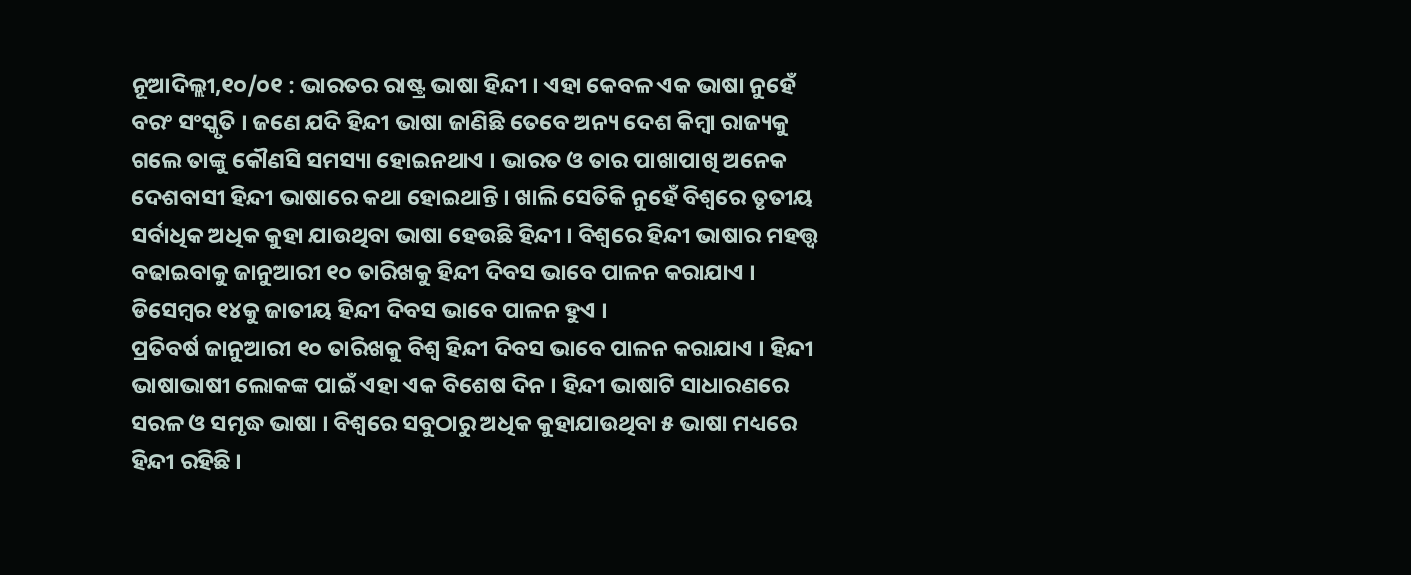ନୂଆଦିଲ୍ଲୀ,୧୦/୦୧ : ଭାରତର ରାଷ୍ଟ୍ର ଭାଷା ହିନ୍ଦୀ । ଏହା କେବଳ ଏକ ଭାଷା ନୁହେଁ ବରଂ ସଂସ୍କୃତି । ଜଣେ ଯଦି ହିନ୍ଦୀ ଭାଷା ଜାଣିଛି ତେବେ ଅନ୍ୟ ଦେଶ କିମ୍ବା ରାଜ୍ୟକୁ ଗଲେ ତାଙ୍କୁ କୌଣସି ସମସ୍ୟା ହୋଇନଥାଏ । ଭାରତ ଓ ତାର ପାଖାପାଖି ଅନେକ ଦେଶବାସୀ ହିନ୍ଦୀ ଭାଷାରେ କଥା ହୋଇଥାନ୍ତି । ଖାଲି ସେତିକି ନୁହେଁ ବିଶ୍ବରେ ତୃତୀୟ ସର୍ବାଧିକ ଅଧିକ କୁହା ଯାଉଥିବା ଭାଷା ହେଉଛି ହିନ୍ଦୀ । ବିଶ୍ବରେ ହିନ୍ଦୀ ଭାଷାର ମହତ୍ତ୍ବ ବଢାଇବାକୁ ଜାନୁଆରୀ ୧୦ ତାରିଖକୁ ହିନ୍ଦୀ ଦିବସ ଭାବେ ପାଳନ କରାଯାଏ । ଡିସେମ୍ବର ୧୪କୁ ଜାତୀୟ ହିନ୍ଦୀ ଦିବସ ଭାବେ ପାଳନ ହୁଏ ।
ପ୍ରତିବର୍ଷ ଜାନୁଆରୀ ୧୦ ତାରିଖକୁ ବିଶ୍ବ ହିନ୍ଦୀ ଦିବସ ଭାବେ ପାଳନ କରାଯାଏ । ହିନ୍ଦୀ ଭାଷାଭାଷୀ ଲୋକଙ୍କ ପାଇଁ ଏହା ଏକ ବିଶେଷ ଦିନ । ହିନ୍ଦୀ ଭାଷାଟି ସାଧାରଣରେ ସରଳ ଓ ସମୃଦ୍ଧ ଭାଷା । ବିଶ୍ବରେ ସବୁଠାରୁ ଅଧିକ କୁହାଯାଉଥିବା ୫ ଭାଷା ମଧ୍ୟରେ ହିନ୍ଦୀ ରହିଛି ।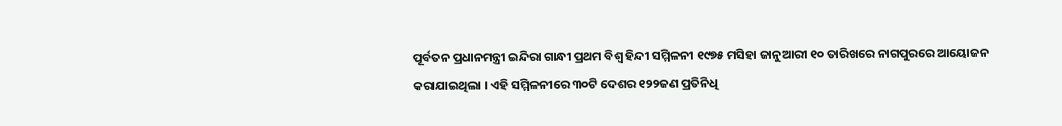ପୂର୍ବତନ ପ୍ରଧାନମନ୍ତ୍ରୀ ଇନ୍ଦିରା ଗାନ୍ଧୀ ପ୍ରଥମ ବିଶ୍ବ ହିନ୍ଦୀ ସମ୍ମିଳନୀ ୧୯୭୫ ମସିହା ଜାନୁଆରୀ ୧୦ ତାରିଖରେ ନାଗପୁରରେ ଆୟୋଜନ କରାଯାଇଥିଲା । ଏହି ସମ୍ମିଳନୀରେ ୩୦ଟି ଦେଶର ୧୨୨ଜଣ ପ୍ରତିନିଧି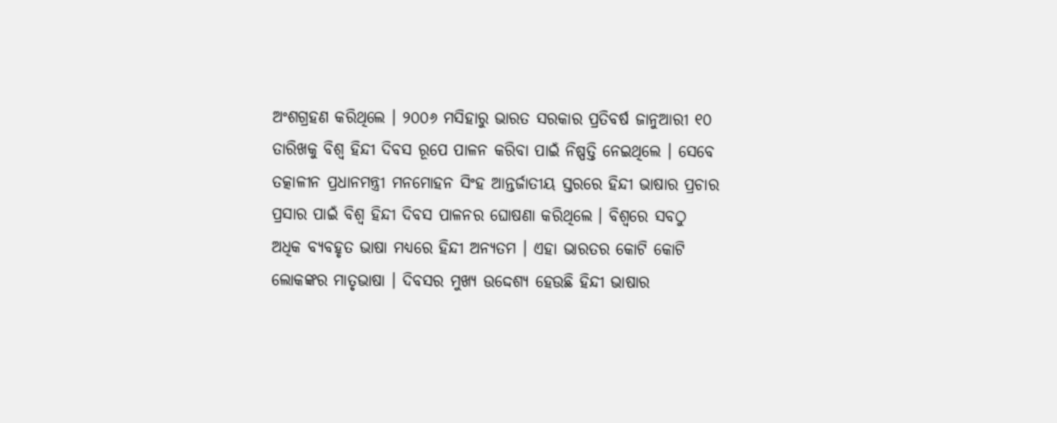ଅଂଶଗ୍ରହଣ କରିଥିଲେ । ୨୦୦୬ ମସିହାରୁ ଭାରତ ସରକାର ପ୍ରତିବର୍ଷ ଜାନୁଆରୀ ୧୦ ତାରିଖକୁ ବିଶ୍ବ ହିନ୍ଦୀ ଦିବସ ରୂପେ ପାଳନ କରିବା ପାଇଁ ନିଷ୍ପତ୍ତି ନେଇଥିଲେ । ସେବେ ତତ୍କାଳୀନ ପ୍ରଧାନମନ୍ତ୍ରୀ ମନମୋହନ ସିଂହ ଆନ୍ତର୍ଜାତୀୟ ସ୍ତରରେ ହିନ୍ଦୀ ଭାଷାର ପ୍ରଚାର ପ୍ରସାର ପାଇଁ ବିଶ୍ବ ହିନ୍ଦୀ ଦିବସ ପାଳନର ଘୋଷଣା କରିଥିଲେ । ବିଶ୍ବରେ ସବଠୁ ଅଧିକ ବ୍ୟବହୃତ ଭାଷା ମଧ୍ୟରେ ହିନ୍ଦୀ ଅନ୍ୟତମ । ଏହା ଭାରତର କୋଟି କୋଟି ଲୋକଙ୍କର ମାତୃଭାଷା । ଦିବସର ମୁଖ୍ୟ ଉଦ୍ଦେଶ୍ୟ ହେଉଛି ହିନ୍ଦୀ ଭାଷାର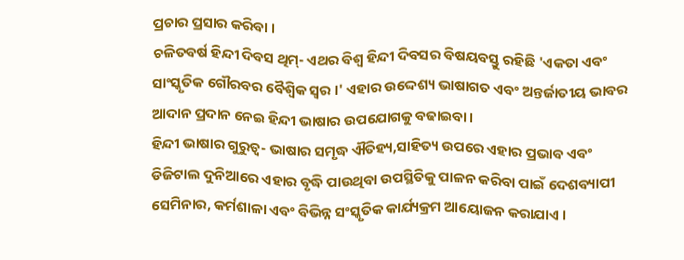ପ୍ରଚାର ପ୍ରସାର କରିବା ।
ଚଳିତବର୍ଷ ହିନ୍ଦୀ ଦିବସ ଥିମ୍- ଏଥର ବିଶ୍ବ ହିନ୍ଦୀ ଦିବସର ବିଷୟବସ୍ତୁ ରହିଛି 'ଏକତା ଏବଂ ସାଂସ୍କୃତିକ ଗୌରବର ବୈଶ୍ବିକ ସ୍ବର ।' ଏହାର ଉଦ୍ଦେଶ୍ୟ ଭାଷାଗତ ଏବଂ ଅନ୍ତର୍ଜାତୀୟ ଭାବର ଆଦାନ ପ୍ରଦାନ ନେଇ ହିନ୍ଦୀ ଭାଷାର ଉପଯୋଗକୁ ବଢାଇବା ।
ହିନ୍ଦୀ ଭାଷାର ଗୁରୁତ୍ବ- ଭାଷାର ସମୃଦ୍ଧ ଐତିହ୍ୟ,ସାହିତ୍ୟ ଉପରେ ଏହାର ପ୍ରଭାବ ଏବଂ ଡିଜିଟାଲ ଦୁନିଆରେ ଏହାର ବୃଦ୍ଧି ପାଉଥିବା ଉପସ୍ଥିତିକୁ ପାଳନ କରିବା ପାଇଁ ଦେଶବ୍ୟାପୀ ସେମିନାର, କର୍ମଶାଳା ଏବଂ ବିଭିନ୍ନ ସଂସ୍କୃତିକ କାର୍ଯ୍ୟକ୍ରମ ଆୟୋଜନ କରାଯାଏ ।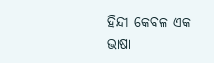ହିନ୍ଦୀ କେବଳ ଏକ ଭାଷା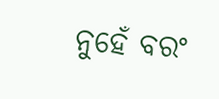ନୁହେଁ ବରଂ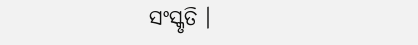ସଂସ୍କୃତି ।